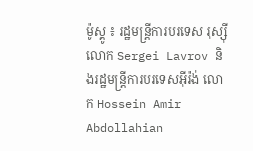ម៉ូស្គូ ៖ រដ្ឋមន្ត្រីការបរទេស រុស្ស៊ី លោក Sergei Lavrov និងរដ្ឋមន្ត្រីការបរទេសអ៊ីរ៉ង់ លោក Hossein Amir Abdollahian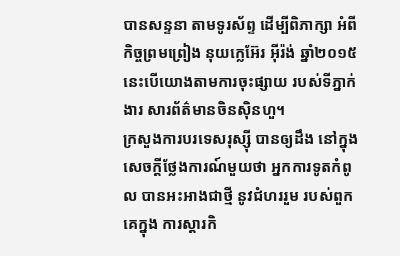បានសន្ទនា តាមទូរស័ព្ទ ដើម្បីពិភាក្សា អំពីកិច្ចព្រមព្រៀង នុយក្លេអ៊ែរ អ៊ីរ៉ង់ ឆ្នាំ២០១៥ នេះបើយោងតាមការចុះផ្សាយ របស់ទីភ្នាក់ងារ សារព័ត៌មានចិនស៊ិនហួ។
ក្រសួងការបរទេសរុស្ស៊ី បានឲ្យដឹង នៅក្នុងសេចក្តីថ្លែងការណ៍មួយថា អ្នកការទូតកំពូល បានអះអាងជាថ្មី នូវជំហររួម របស់ពួកគេក្នុង ការស្តារកិ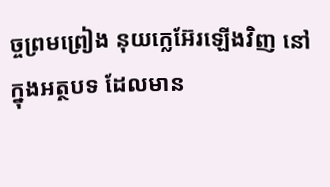ច្ចព្រមព្រៀង នុយក្លេអ៊ែរឡើងវិញ នៅក្នុងអត្ថបទ ដែលមាន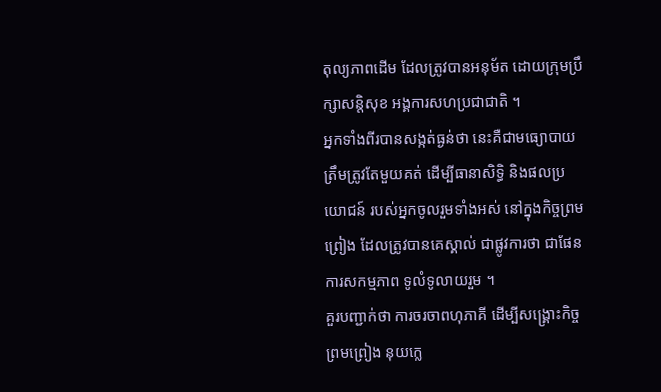តុល្យភាពដើម ដែលត្រូវបានអនុម័ត ដោយក្រុមប្រឹក្សាសន្តិសុខ អង្គការសហប្រជាជាតិ ។
អ្នកទាំងពីរបានសង្កត់ធ្ងន់ថា នេះគឺជាមធ្យោបាយ ត្រឹមត្រូវតែមួយគត់ ដើម្បីធានាសិទ្ធិ និងផលប្រយោជន៍ របស់អ្នកចូលរួមទាំងអស់ នៅក្នុងកិច្ចព្រមព្រៀង ដែលត្រូវបានគេស្គាល់ ជាផ្លូវការថា ជាផែនការសកម្មភាព ទូលំទូលាយរួម ។
គួរបញ្ជាក់ថា ការចរចាពហុភាគី ដើម្បីសង្គ្រោះកិច្ចព្រមព្រៀង នុយក្លេ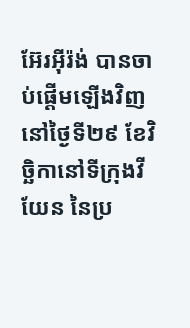អ៊ែរអ៊ីរ៉ង់ បានចាប់ផ្ដើមឡើងវិញនៅថ្ងៃទី២៩ ខែវិច្ឆិកានៅទីក្រុងវីយែន នៃប្រ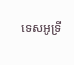ទេសអូទ្រី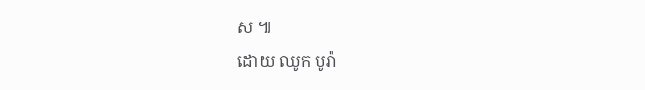ស ៕
ដោយ ឈូក បូរ៉ា